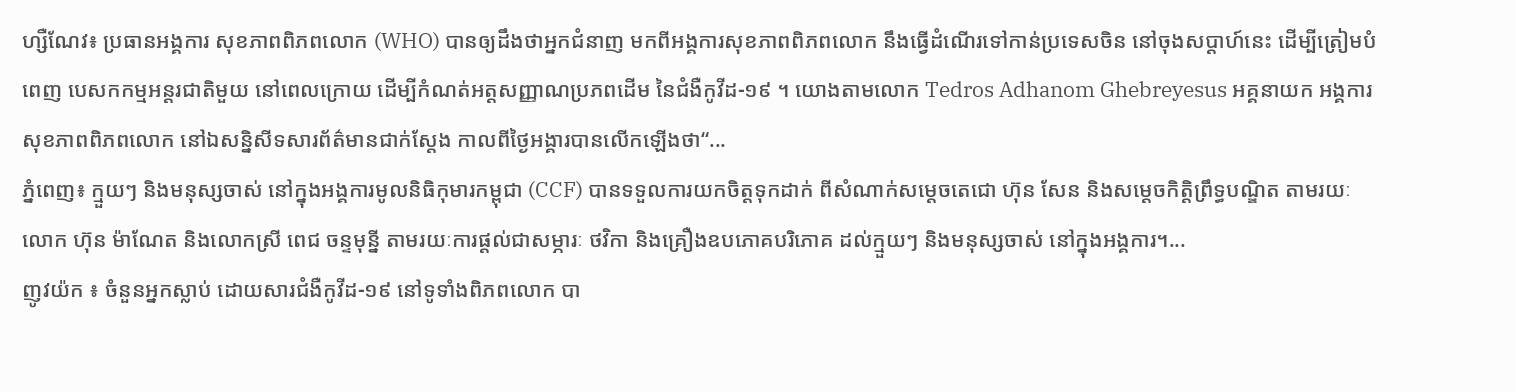ហ្សឺណែវ៖ ប្រធានអង្គការ សុខភាពពិភពលោក (WHO) បានឲ្យដឹងថាអ្នកជំនាញ មកពីអង្គការសុខភាពពិភពលោក នឹងធ្វើដំណើរទៅកាន់ប្រទេសចិន នៅចុងសប្តាហ៍នេះ ដើម្បីត្រៀមបំពេញ បេសកកម្មអន្តរជាតិមួយ នៅពេលក្រោយ ដើម្បីកំណត់អត្តសញ្ញាណប្រភពដើម នៃជំងឺកូវីដ-១៩ ។ យោងតាមលោក Tedros Adhanom Ghebreyesus អគ្គនាយក អង្គការសុខភាពពិភពលោក នៅឯសន្និសីទសារព័ត៌មានជាក់ស្តែង កាលពីថ្ងៃអង្គារបានលើកឡើងថា“...
ភ្នំពេញ៖ ក្មួយៗ និងមនុស្សចាស់ នៅក្នុងអង្គការមូលនិធិកុមារកម្ពុជា (CCF) បានទទួលការយកចិត្តទុកដាក់ ពីសំណាក់សម្ដេចតេជោ ហ៊ុន សែន និងសម្ដេចកិត្តិព្រឹទ្ធបណ្ឌិត តាមរយៈលោក ហ៊ុន ម៉ាណែត និងលោកស្រី ពេជ ចន្ទមុន្នី តាមរយៈការផ្ដល់ជាសម្ភារៈ ថវិកា និងគ្រឿងឧបភោគបរិភោគ ដល់ក្មួយៗ និងមនុស្សចាស់ នៅក្នុងអង្គការ។...
ញូវយ៉ក ៖ ចំនួនអ្នកស្លាប់ ដោយសារជំងឺកូវីដ-១៩ នៅទូទាំងពិភពលោក បា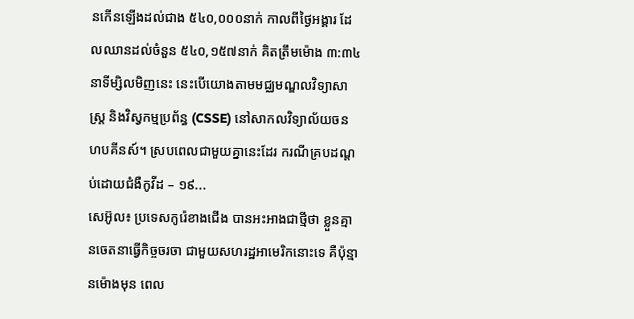នកើនឡើងដល់ជាង ៥៤០,០០០នាក់ កាលពីថ្ងៃអង្គារ ដែលឈានដល់ចំនួន ៥៤០,១៥៧នាក់ គិតត្រឹមម៉ោង ៣:៣៤ នាទីម្សិលមិញនេះ នេះបើយោងតាមមជ្ឈមណ្ឌលវិទ្យាសាស្ត្រ និងវិស្វកម្មប្រព័ន្ធ (CSSE) នៅសាកលវិទ្យាល័យចន ហបគីនស៍។ ស្របពេលជាមួយគ្នានេះដែរ ករណីគ្របដណ្តប់ដោយជំងឺកូវីដ – ១៩...
សេអ៊ូល៖ ប្រទេសកូរ៉េខាងជើង បានអះអាងជាថ្មីថា ខ្លួនគ្មានចេតនាធ្វើកិច្ចចរចា ជាមួយសហរដ្ឋអាមេរិកនោះទេ គឺប៉ុន្មានម៉ោងមុន ពេល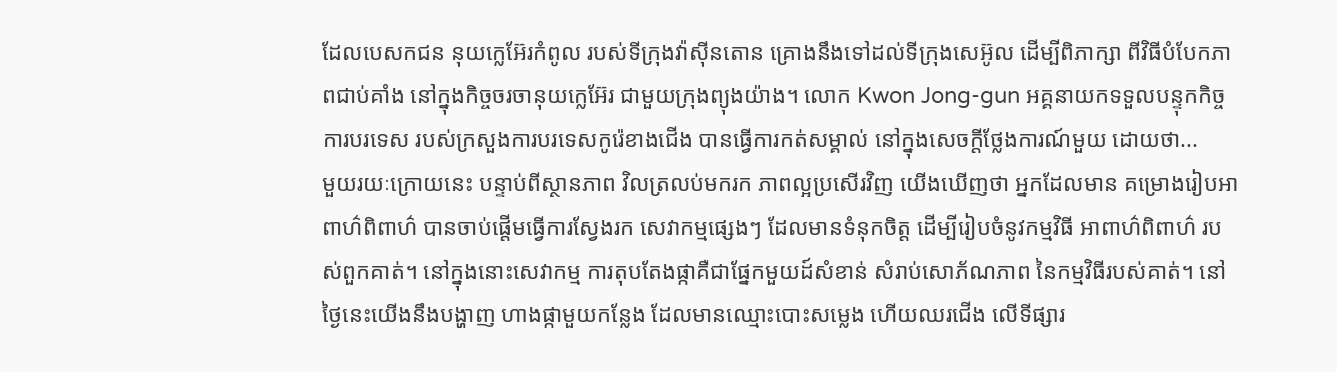ដែលបេសកជន នុយក្លេអ៊ែរកំពូល របស់ទីក្រុងវ៉ាស៊ីនតោន គ្រោងនឹងទៅដល់ទីក្រុងសេអ៊ូល ដើម្បីពិភាក្សា ពីវិធីបំបែកភាពជាប់គាំង នៅក្នុងកិច្ចចរចានុយក្លេអ៊ែរ ជាមួយក្រុងព្យុងយ៉ាង។ លោក Kwon Jong-gun អគ្គនាយកទទួលបន្ទុកកិច្ចការបរទេស របស់ក្រសួងការបរទេសកូរ៉េខាងជើង បានធ្វើការកត់សម្គាល់ នៅក្នុងសេចក្តីថ្លែងការណ៍មួយ ដោយថា...
មួយរយៈក្រោយនេះ បន្ទាប់ពីស្ថានភាព វិលត្រលប់មករក ភាពល្អប្រសើរវិញ យើងឃើញថា អ្នកដែលមាន គម្រោងរៀបអាពាហ៌ពិពាហ៌ បានចាប់ផ្តើមធ្វើការស្វែងរក សេវាកម្មផ្សេងៗ ដែលមានទំនុកចិត្ត ដើម្បីរៀបចំនូវកម្មវិធី អាពាហ៌ពិពាហ៌ របស់ពួកគាត់។ នៅក្នុងនោះសេវាកម្ម ការតុបតែងផ្កាគឺជាផ្នែកមួយដ៍សំខាន់ សំរាប់សោភ័ណភាព នៃកម្មវិធីរបស់គាត់។ នៅថ្ងៃនេះយើងនឹងបង្ហាញ ហាងផ្កាមួយកន្លែង ដែលមានឈ្មោះបោះសម្លេង ហើយឈរជើង លើទីផ្សារ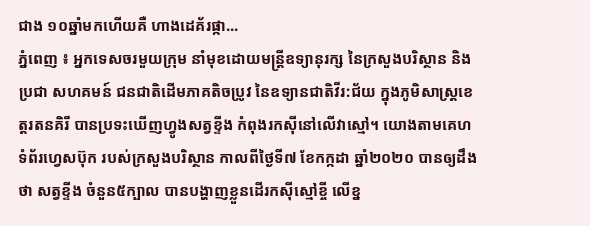ជាង ១០ឆ្នាំមកហើយគឺ ហាងដេគ័រផ្កា...
ភ្នំពេញ ៖ អ្នកទេសចរមួយក្រុម នាំមុខដោយមន្រ្តីឧទ្យានុរក្ស នៃក្រសួងបរិស្ថាន និងប្រជា សហគមន៍ ជនជាតិដើមភាគតិចប្រូវ នៃឧទ្យានជាតិវីរ:ជ័យ ក្នុងភូមិសាស្រ្តខេត្តរតនគិរី បានប្រទះឃើញហ្វូងសត្វខ្ទីង កំពុងរកស៊ីនៅលើវាស្មៅ។ យោងតាមគេហទំព័រហ្វេសប៊ុក របស់ក្រសួងបរិស្ថាន កាលពីថ្ងៃទី៧ ខែកក្កដា ឆ្នាំ២០២០ បានឲ្យដឹងថា សត្វខ្ទីង ចំនួន៥ក្បាល បានបង្ហាញខ្លួនដើរកស៊ីស្មៅខ្ចី លើខ្ន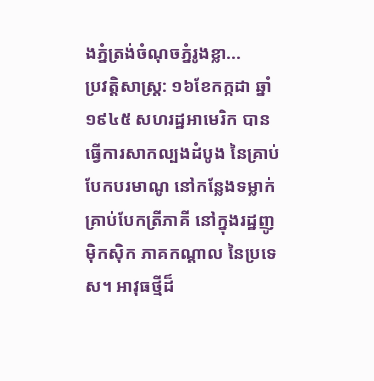ងភ្នំត្រង់ចំណុចភ្នំរូងខ្លា...
ប្រវត្តិសាស្ត្រ: ១៦ខែកក្កដា ឆ្នាំ១៩៤៥ សហរដ្ឋអាមេរិក បានធ្វើការសាកល្បងដំបូង នៃគ្រាប់បែកបរមាណូ នៅកន្លែងទម្លាក់គ្រាប់បែកត្រីភាគី នៅក្នុងរដ្ឋញូម៉ិកស៊ិក ភាគកណ្តាល នៃប្រទេស។ អាវុធថ្មីដ៏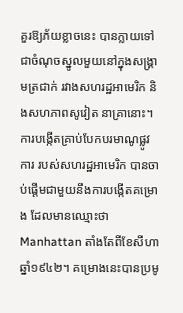គួរឱ្យភ័យខ្លាចនេះ បានក្លាយទៅជាចំណុចស្នូលមួយនៅក្នុងសង្រ្គាមត្រជាក់ រវាងសហរដ្ឋអាមេរិក និងសហភាពសូវៀត នាគ្រានោះ។ ការបង្កើតគ្រាប់បែកបរមាណូផ្លូវការ របស់សហរដ្ឋអាមេរិក បានចាប់ផ្តើមជាមួយនឹងការបង្កើតគម្រោង ដែលមានឈ្មោះថា Manhattan តាំងតែពីខែសីហាឆ្នាំ១៩៤២។ គម្រោងនេះបានប្រមូ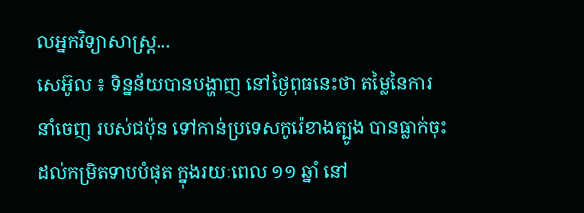លអ្នកវិទ្យាសាស្ត្រ...
សេអ៊ូល ៖ ទិន្នន័យបានបង្ហាញ នៅថ្ងៃពុធនេះថា តម្លៃនៃការនាំចេញ របស់ជប៉ុន ទៅកាន់ប្រទេសកូរ៉េខាងត្បូង បានធ្លាក់ចុះដល់កម្រិតទាបបំផុត ក្នុងរយៈពេល ១១ ឆ្នាំ នៅ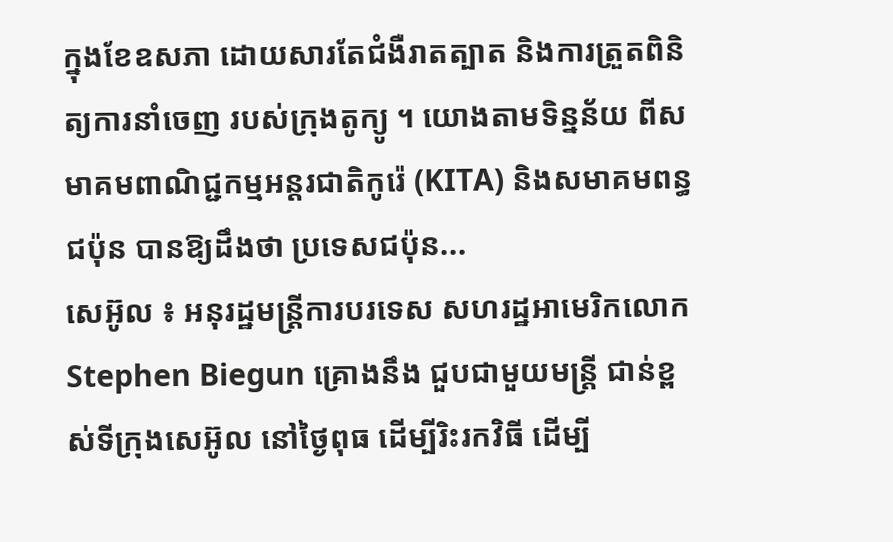ក្នុងខែឧសភា ដោយសារតែជំងឺរាតត្បាត និងការត្រួតពិនិត្យការនាំចេញ របស់ក្រុងតូក្យូ ។ យោងតាមទិន្នន័យ ពីសមាគមពាណិជ្ជកម្មអន្តរជាតិកូរ៉េ (KITA) និងសមាគមពន្ធជប៉ុន បានឱ្យដឹងថា ប្រទេសជប៉ុន...
សេអ៊ូល ៖ អនុរដ្ឋមន្រ្តីការបរទេស សហរដ្ឋអាមេរិកលោក Stephen Biegun គ្រោងនឹង ជួបជាមួយមន្ត្រី ជាន់ខ្ពស់ទីក្រុងសេអ៊ូល នៅថ្ងៃពុធ ដើម្បីរិះរកវិធី ដើម្បី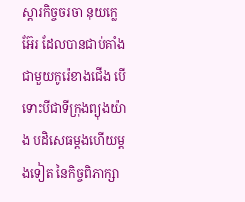ស្តារកិច្ចចរចា នុយក្លេអ៊ែរ ដែលបានជាប់គាំង ជាមួយកូរ៉េខាងជើង បើទោះបីជាទីក្រុងព្យុងយ៉ាង បដិសេធម្តងហើយម្តងទៀត នៃកិច្ចពិភាក្សា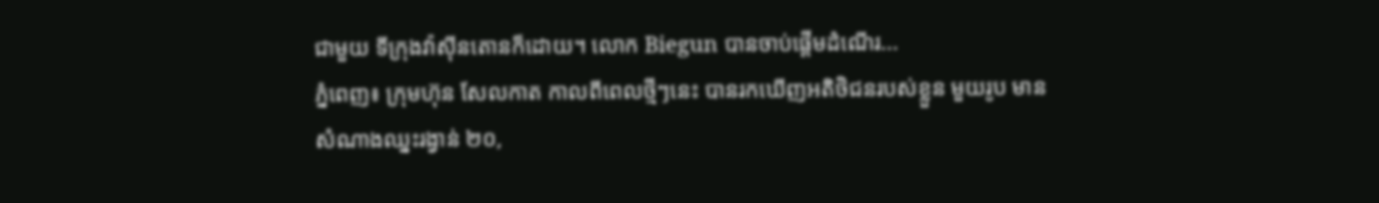ជាមួយ ទីក្រុងវ៉ាស៊ីនតោនក៏ដោយ។ លោក Biegun បានចាប់ផ្តើមដំណើរ...
ភ្នំពេញ៖ ក្រុមហ៊ុន សែលកាត កាលពីពេលថ្មីៗនេះ បានរកឃើញអតិថិជនរបស់ខ្លួន មួយរូប មានសំណាងឈ្នះរង្វាន់ ២០,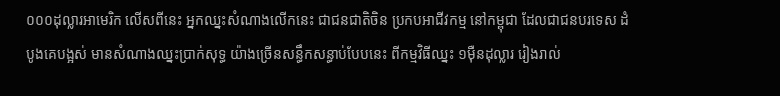០០០ដុល្លារអាមេរិក លើសពីនេះ អ្នកឈ្នះសំណាងលើកនេះ ជាជនជាតិចិន ប្រកបអាជីវកម្ម នៅកម្ពុជា ដែលជាជនបរទេស ដំបូងគេបង្អស់ មានសំណាងឈ្នះប្រាក់សុទ្ធ យ៉ាងច្រើនសន្ធឹកសន្ធាប់បែបនេះ ពីកម្មវិធីឈ្នះ ១ម៉ឺនដុល្លារ រៀងរាល់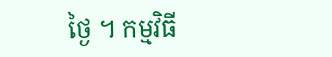ថ្ងៃ ។ កម្មវិធី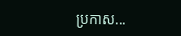ប្រកាស...